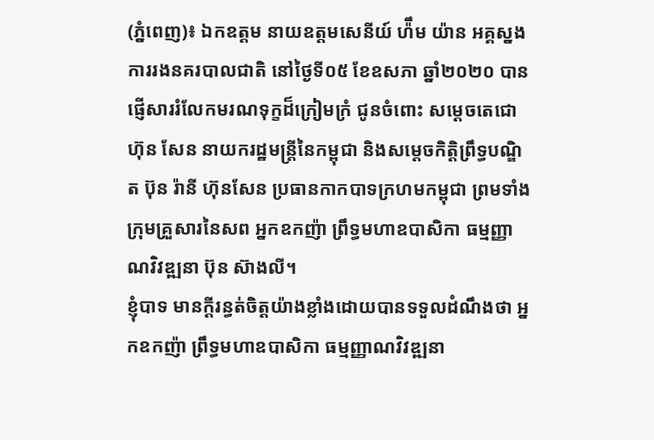(ភ្នំពេញ)៖ ឯកឧត្តម នាយឧត្តមសេនីយ៍ ហ៉ឹម យ៉ាន អគ្គស្នងការរងនគរបាលជាតិ នៅថ្ងៃទី០៥ ខែឧសភា ឆ្នាំ២០២០ បានផ្ញើសាររំលែកមរណទុក្ខដ៏ក្រៀមក្រំ ជូនចំពោះ សម្ដេចតេជោ ហ៊ុន សែន នាយករដ្ឋមន្ត្រីនៃកម្ពុជា និងសម្ដេចកិត្តិព្រឹទ្ធបណ្ឌិត ប៊ុន រ៉ានី ហ៊ុនសែន ប្រធានកាកបាទក្រហមកម្ពុជា ព្រមទាំងក្រុមគ្រួសារនៃសព អ្នកឧកញ៉ា ព្រឹទ្ធមហាឧបាសិកា ធម្មញ្ញាណវិវឌ្ឍនា ប៊ុន ស៊ាងលី។
ខ្ញុំបាទ មានក្ដីរន្ធត់ចិត្តយ៉ាងខ្លាំងដោយបានទទួលដំណឹងថា អ្នកឧកញ៉ា ព្រឹទ្ធមហាឧបាសិកា ធម្មញ្ញាណវិវឌ្ឍនា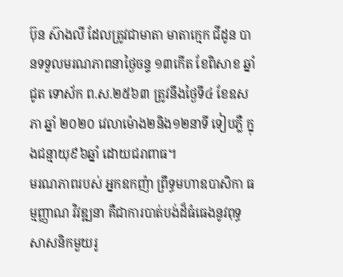ប៊ុន ស៊ាងលី ដែលត្រូវជាមាតា មាតាក្មេក ជីដូន បានទទួលមរណភាពនាថ្ងៃចន្ទ ១៣កើត ខែពិសាខ ឆ្នាំជូត ទោស័ក ព.ស.២៥៦៣ ត្រូវនឹងថ្ងៃទី៤ ខែឧសភា ឆ្នាំ ២០២០ វេលាម៉ោង២និង១២នាទី ទៀបភ្លឺ ក្នុងជន្មាយុ៩៦ឆ្នាំ ដោយជរាពាធ។
មរណភាពរបស់ អ្នកឧកញ៉ា ព្រឹទ្ធមហាឧបាសិកា ធម្មញ្ញាណ វិវឌ្ឍនា គឺជាការបាត់បង់ដ៏ធំធេងនូវពុទ្ធសាសនិកមួយរូ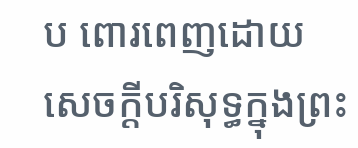ប ពោរពេញដោយសេចក្ដីបរិសុទ្ធក្នុងព្រះ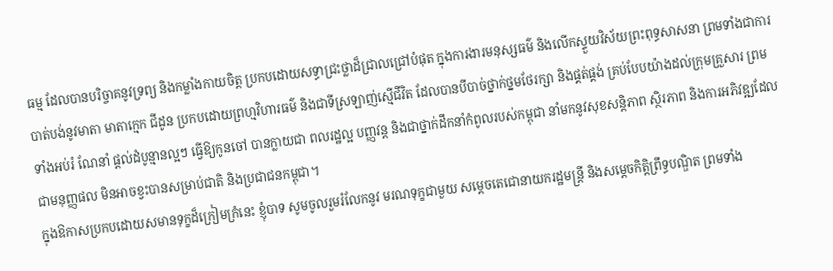ធម្ម ដែលបានបរិច្ចាគនូវទ្រព្យ និងកម្លាំងកាយចិត្ត ប្រកបដោយសទ្ធាជ្រះថ្លាដ៏ជ្រាលជ្រៅបំផុត ក្នុងការងារមនុស្សធម៌ និងលើកស្ទួយវិស័យព្រះពុទ្ធសាសនា ព្រមទាំងជាការបាត់បង់នូវមាតា មាតាក្មេក ជីដូន ប្រកបដោយព្រហ្មវិហារធម៌ និងជាទីស្រឡាញ់ស្មើជីវិត ដែលបានបីបាច់ថ្នាក់ថ្នមថែរក្សា និងផ្គត់ផ្គង់ គ្រប់បែបយ៉ាងដល់ក្រុមគ្រួសារ ព្រមទាំងអប់រំ ណែនាំ ផ្តល់ដំបូន្មានល្អៗ ធ្វើឱ្យកូនចៅ បានក្លាយជា ពលរដ្ឋល្អ បញ្ញវន្ត និងជាថ្នាក់ដឹកនាំកំពូលរបស់កម្ពុជា នាំមកនូវសុខសន្តិភាព ស្ថិរភាព និងការអភិវឌ្ឍដែលជាមនុញ្ញផល មិនអាចខ្វះបានសម្រាប់ជាតិ និងប្រជាជនកម្ពុជា។
ក្នុងឱកាសប្រកបដោយសមានទុក្ខដ៏ក្រៀមក្រំនេះ ខ្ញុំបាទ សូមចូលរួមរំលែកនូវ មរណទុក្ខជាមួយ សម្ដេចតេជោនាយករដ្ឋមន្ត្រី និងសម្ដេចកិត្តិព្រឹទ្ធបណ្ឌិត ព្រមទាំង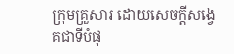ក្រុមគ្រួសារ ដោយសេចក្ដីសង្វេគជាទីបំផុ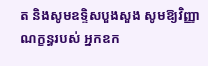ត និងសូមឧទ្ទិសបួងសួង សូមឱ្យវិញ្ញាណក្ខន្ធរបស់ អ្នកឧក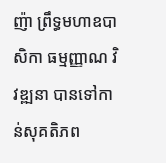ញ៉ា ព្រឹទ្ធមហាឧបាសិកា ធម្មញ្ញាណ វិវឌ្ឍនា បានទៅកាន់សុគតិភព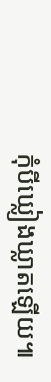កុំបីឃ្លៀងឃ្លាតឡើយ៕